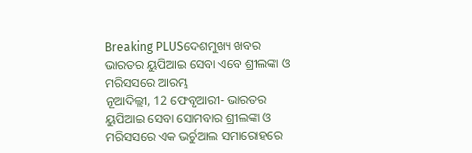Breaking PLUSଦେଶମୁଖ୍ୟ ଖବର
ଭାରତର ୟୁପିଆଇ ସେବା ଏବେ ଶ୍ରୀଲଙ୍କା ଓ ମରିସସରେ ଆରମ୍ଭ
ନୂଆଦିଲ୍ଲୀ, 12 ଫେବୃଆରୀ- ଭାରତର ୟୁପିଆଇ ସେବା ସୋମବାର ଶ୍ରୀଲଙ୍କା ଓ ମରିସସରେ ଏକ ଭର୍ଚୁଆଲ ସମାରୋହରେ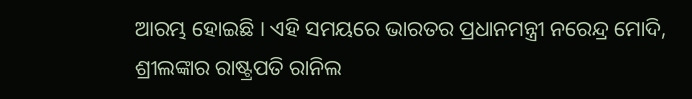ଆରମ୍ଭ ହୋଇଛି । ଏହି ସମୟରେ ଭାରତର ପ୍ରଧାନମନ୍ତ୍ରୀ ନରେନ୍ଦ୍ର ମୋଦି, ଶ୍ରୀଲଙ୍କାର ରାଷ୍ଟ୍ରପତି ରାନିଲ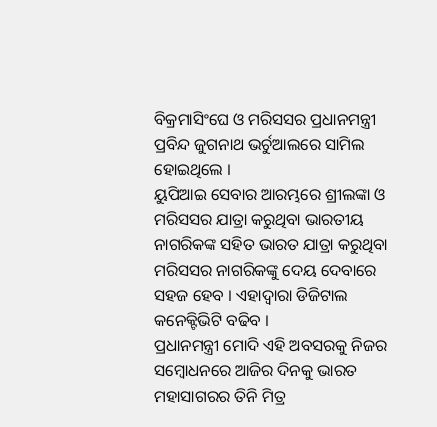ବିକ୍ରମାସିଂଘେ ଓ ମରିସସର ପ୍ରଧାନମନ୍ତ୍ରୀ ପ୍ରବିନ୍ଦ ଜୁଗନାଥ ଭର୍ଚୁଆଲରେ ସାମିଲ ହୋଇଥିଲେ ।
ୟୁପିଆଇ ସେବାର ଆରମ୍ଭରେ ଶ୍ରୀଲଙ୍କା ଓ ମରିସସର ଯାତ୍ରା କରୁଥିବା ଭାରତୀୟ ନାଗରିକଙ୍କ ସହିତ ଭାରତ ଯାତ୍ରା କରୁଥିବା ମରିସସର ନାଗରିକଙ୍କୁ ଦେୟ ଦେବାରେ ସହଜ ହେବ । ଏହାଦ୍ୱାରା ଡିଜିଟାଲ କନେକ୍ଟିଭିଟି ବଢିବ ।
ପ୍ରଧାନମନ୍ତ୍ରୀ ମୋଦି ଏହି ଅବସରକୁ ନିଜର ସମ୍ବୋଧନରେ ଆଜିର ଦିନକୁ ଭାରତ ମହାସାଗରର ତିନି ମିତ୍ର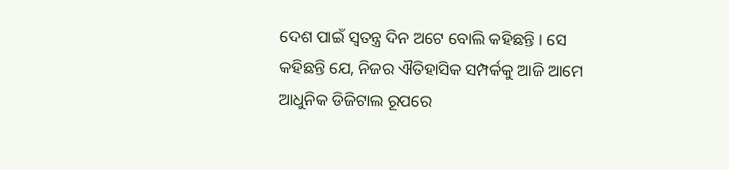ଦେଶ ପାଇଁ ସ୍ୱତନ୍ତ୍ର ଦିନ ଅଟେ ବୋଲି କହିଛନ୍ତି । ସେ କହିଛନ୍ତି ଯେ, ନିଜର ଐତିହାସିକ ସମ୍ପର୍କକୁ ଆଜି ଆମେ ଆଧୁନିକ ଡିଜିଟାଲ ରୂପରେ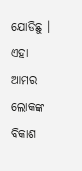ଯୋଡିଛୁ । ଏହା ଆମର ଲୋକଙ୍କ ବିକାଶ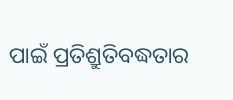ପାଇଁ ପ୍ରତିଶ୍ରୁତିବଦ୍ଧତାର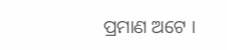ପ୍ରମାଣ ଅଟେ ।